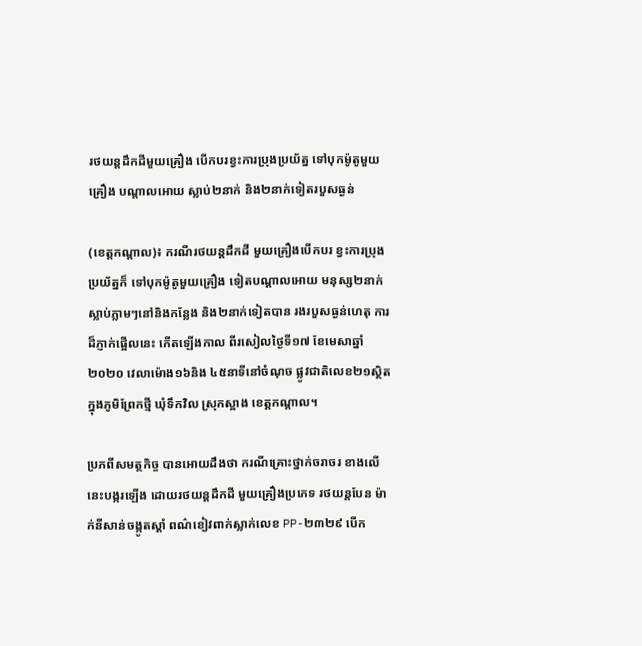រថយន្តដឹកដីមួយគ្រឿង បើកបរខ្វះការប្រុងប្រយ័ត្ន ទៅបុកម៉ូតូមួយគ្រឿង បណ្តាលអោយ ស្លាប់២នាក់ និង២នាក់ទៀតរបួសធ្ងន់

(ខេត្តកណ្តាល)៖ ករណីរថយន្តដឹកដី មួយគ្រឿងបើកបរ ខ្វះការប្រុងប្រយ័ត្នក៏ ទៅបុកម៉ូតូមួយគ្រឿង ទៀតបណ្តាលអោយ មនុស្ស២នាក់ ស្លាប់ភ្លាមៗនៅនិងកន្លែង និង២នាក់ទៀតបាន រងរបួសធ្ងន់ហេតុ ការដ៏ភ្ញាក់ផ្អើលនេះ កើតឡើងកាល ពីរសៀលថ្ងៃទី១៧ ខែមេសាឆ្នាំ២០២០ វេលាម៉ោង១៦និង ៤៥នាទីនៅចំណុច ផ្លូវជាតិលេខ២១ស្ថិត ក្នុងភូមិព្រែកថ្មី ឃុំទឹកវិល ស្រុកស្អាង ខេត្តកណ្តាល។

ប្រភពីសមត្ថកិច្ច បានអោយដឹងថា ករណីគ្រោះថ្នាក់ចរាចរ ខាងលើនេះបង្ករឡើង ដោយរថយន្តដឹកដី មួយគ្រឿងប្រភេទ រថយន្តបែន ម៉ាក់នីសាន់ចង្កូតស្តាំ ពណ៌ខៀវពាក់ស្លាក់លេខ PP-២៣២៩ បើក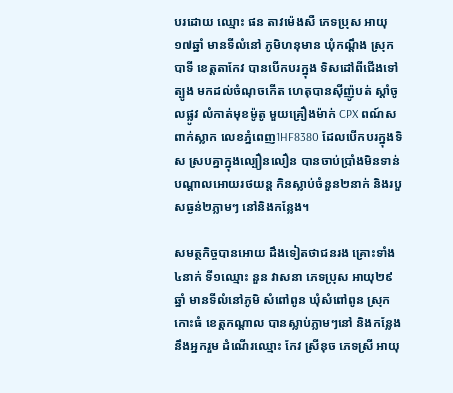បរដោយ ឈ្មោះ ផន តាវម៉េងសឺ ភេទប្រុស អាយុ១៧ឆ្នាំ មានទីលំនៅ ភូមិហនុមាន ឃុំកណ្តឹង ស្រុកបាទី ខេត្តតាកែវ បានបើកបរក្នុង ទិសដៅពីជើងទៅត្បូង មកដល់ចំណុចកើត ហេតុបានស៊ីញ៉ូបត់ ស្តាំចូលផ្លូវ លំកាត់មុខម៉ូតូ មួយគ្រឿងម៉ាក់ CPX ពណ៍ស ពាក់ស្លាក លេខភ្នំពេញ1HF8380 ដែលបើកបរក្នុងទិស ស្របគ្នាក្នុងល្បឿនលឿន បានចាប់ប្រាំងមិនទាន់ បណ្តាលអោយរថយន្ត កិនស្លាប់ចំនួន២នាក់ និងរបួសធ្ងន់២ភ្លាមៗ នៅនិងកន្លែង។

សមត្ថកិច្ចបានអោយ ដឹងទៀតថាជនរង គ្រោះទាំង៤នាក់ ទី១ឈ្មោះ នួន វាសនា ភេទប្រុស អាយុ២៩ឆ្នាំ មានទីលំនៅភូមិ សំពៅពូន ឃុំសំពៅពូន ស្រុកកោះធំ ខេត្តកណ្ដាល បានស្លាប់ភ្លាមៗនៅ និងកន្លែង នឹងអ្នករួម ដំណើរឈ្មោះ កែវ ស្រីនុច ភេទស្រី អាយុ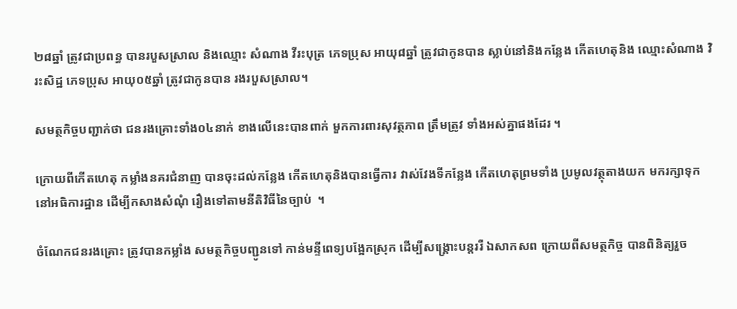២៨ឆ្នាំ ត្រូវជាប្រពន្ធ បានរបួសស្រាល និងឈ្មោះ សំណាង វីរះបុត្រ ភេទប្រុស អាយុ៨ឆ្នាំ ត្រូវជាកូនបាន ស្លាប់នៅនិងកន្លែង កើតហេតុនិង ឈ្មោះសំណាង វិរះសិដ្ឋ ភេទប្រុស អាយុ០៥ឆ្នាំ ត្រូវជាកូនបាន រងរបួសស្រាល។

សមត្ថកិច្ចបញ្ជាក់ថា ជនរងគ្រោះទាំង០៤នាក់ ខាងលើនេះបានពាក់ មួកការពារសុវត្ថភាព ត្រឹមត្រូវ ទាំងអស់គ្នាផងដែរ ។

ក្រោយពីកើតហេតុ កម្លាំងនគរជំនាញ បានចុះដល់កន្លែង កើតហេតុនិងបានធ្វើការ វាស់វែងទីកន្លែង កើតហេតុព្រមទាំង ប្រមូលវត្ថុតាងយក មករក្សាទុកនៅអធិការដ្ឋាន ដើម្បីកសាងសំណុំ រឿងទៅតាមនីតិវិធីនៃច្បាប់  ។

ចំណែកជនរងគ្រោះ ត្រូវបានកម្លាំង សមត្ថកិច្ចបញ្ជូនទៅ កាន់មន្ទីពេទ្យបង្អែកស្រុក ដើម្បីសង្គ្រោះបន្តររឺ ឯសាកសព ក្រោយពីសមត្ថកិច្ច បានពិនិត្យរួច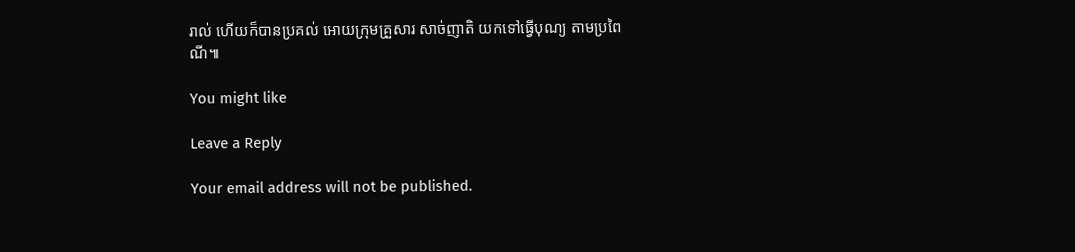រាល់ ហើយក៏បានប្រគល់ អោយក្រុមគ្រួសារ សាច់ញាតិ យកទៅធ្វើបុណ្យ តាមប្រពៃណី៕

You might like

Leave a Reply

Your email address will not be published.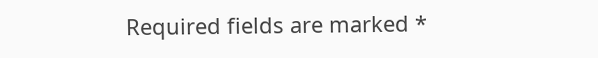Required fields are marked *